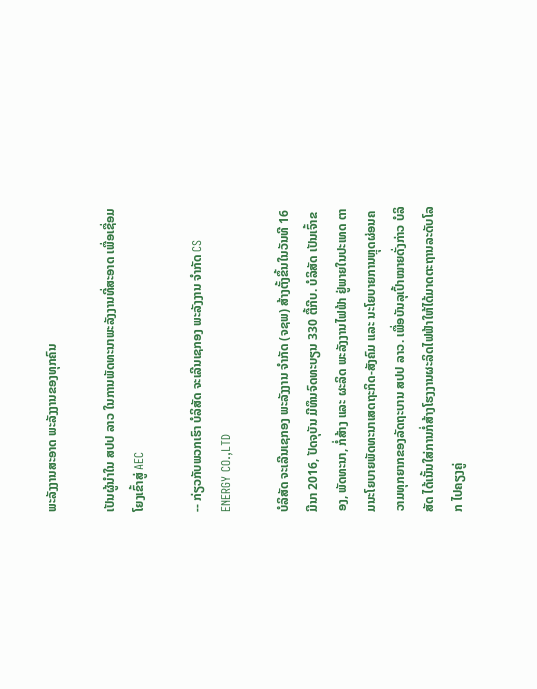ພະລັງງານສະອາດ ພະລັງງານຂອງທຸກຄົນ

ເປັນຜູ້ນຳໃນ ສປປ ລາວ ໃນການພັດທະນາພະລັງງານທີ່ສະອາດ ເພື່ອເຊື່ອມໂຍງເຂົ້າສູ່ AEC

-- ກ່ຽວກັບພວກເຮົາ ບໍລິສັດ ຈະເລີນເຊກອງ ພະລັງງານ ຈຳກັດ CS ENERGY CO.,LTD

ບໍລິສັດ ຈະເລີນເຊກອງ ພະລັງງານ ຈຳກັດ (ຈຊພ) ສ້າງຕັ້ງຂຶ້ນໃນວັນທີ 16 ມີນາ 2016, ປັດຈຸບັນ ມີທຶນຈົດທະບຽນ 330 ຕື້ກີບ. ບໍລິສັດ ເປັນເຈົ້າຂອງ, ພັດທະນາ, ກໍ່ສ້າງ ແລະ ຜະລິດ ພະລັງງານໄຟຟ້າ ຢູ່ພາຍໃນປະເທດ ຕາມນະໂຍບາຍພັດທະນາເສດຖະກິດ-ສັງຄົມ ແລະ ນະໂຍບາຍການຫຼຸດຜ່ອນຄວາມທຸກຍາກຂອງລັດຖະບານ ສປປ ລາວ. ເພື່ອບັນລຸເປົ້າໝາຍດັ່ງກ່າວ ບໍລິສັດ ໄດ້ເນັ້ນໃສ່ການກໍ່ສ້າງໂຮງງານຜະລິດໄຟຟ້າໃຫ້ໄດ້ມາດຕະຖານລະດັບໂລກ ໄປຄຽງຄູ່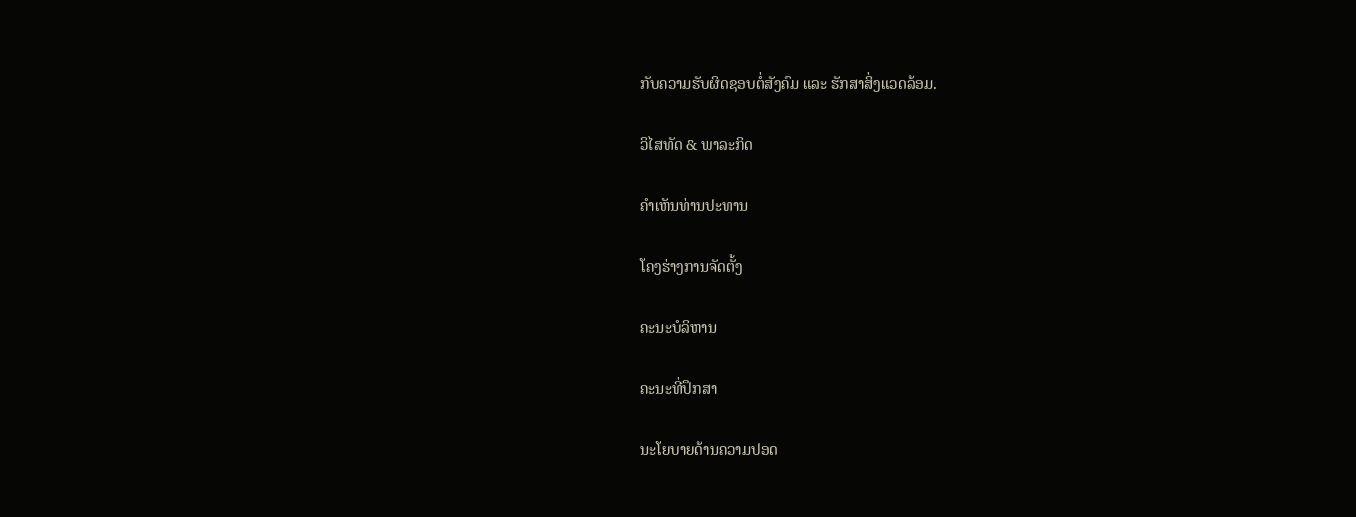ກັບຄວາມຮັບຜິດຊອບຕໍ່ສັງຄົມ ແລະ ຮັກສາສິ່ງແວດລ້ອມ.

ວິໄສທັດ & ພາລະກິດ

ຄຳເຫັນທ່ານປະທານ

ໂຄງຮ່າງການຈັດຕັ້ງ

ຄະນະບໍລິຫານ

ຄະນະທີ່ປຶກສາ

ນະໂຍບາຍດ້ານຄວາມປອດ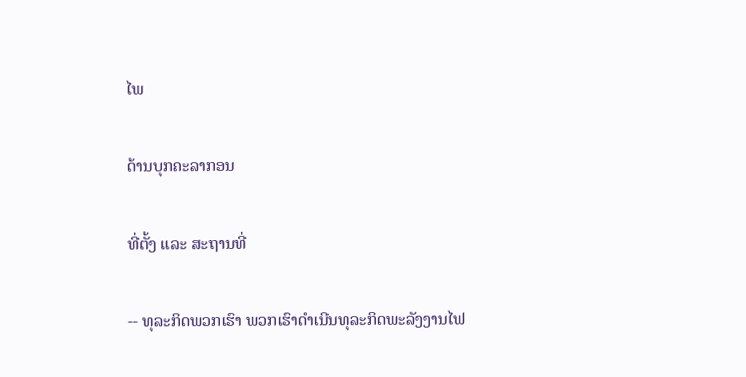ໄພ

ດ້ານບຸກຄະລາກອນ

ທີ່ຕັ້ງ ແລະ ສະຖານທີ່

-- ທຸລະກິດພວກເຮົາ ພວກເຮົາດຳເນີນທຸລະກິດພະລັງງານໄຟ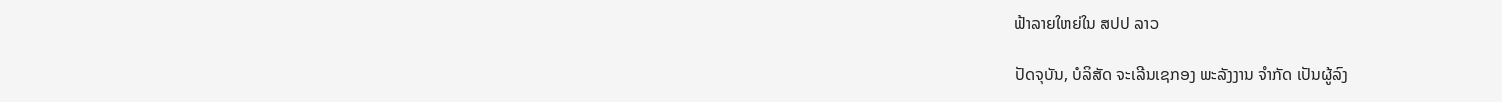ຟ້າລາຍໃຫຍ່ໃນ ສປປ ລາວ

ປັດຈຸບັນ, ບໍລິສັດ ຈະເລີນເຊກອງ ພະລັງງານ ຈຳກັດ ເປັນຜູ້ລົງ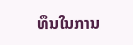ທຶນໃນການ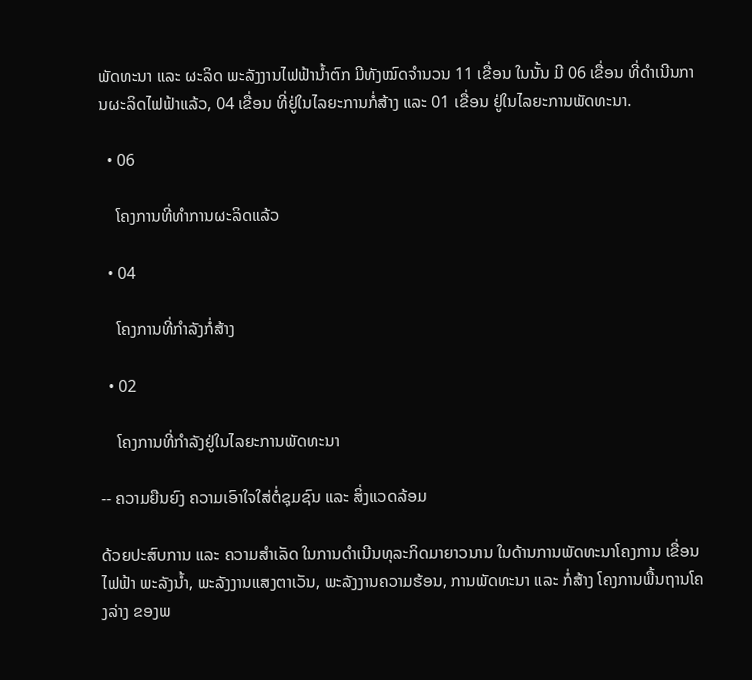ພັດທະນາ ແລະ ຜະລິດ ພະລັງງານໄຟຟ້ານໍ້າຕົກ ມີທັງໝົດຈໍານວນ 11 ເຂື່ອນ ໃນນັ້ນ ມີ 06 ເຂື່ອນ ທີ່ດໍາເນີນການຜະລິດໄຟຟ້າແລ້ວ, 04 ເຂື່ອນ ທີ່ຢູ່ໃນໄລຍະການກໍ່ສ້າງ ແລະ 01 ເຂື່ອນ ຢູ່ໃນໄລຍະການພັດທະນາ.

  • 06

    ໂຄງການທີ່ທຳການຜະລິດແລ້ວ

  • 04

    ໂຄງການທີ່ກຳລັງກໍ່ສ້າງ

  • 02

    ໂຄງການທີ່ກຳລັງຢູ່ໃນໄລຍະການພັດທະນາ

-- ຄວາມຍືນຍົງ ຄວາມເອົາໃຈໃສ່ຕໍ່ຊຸມຊົນ ແລະ ສິ່ງແວດລ້ອມ

ດ້ວຍປະສົບການ ແລະ ຄວາມສຳເລັດ ໃນການດຳເນີນທຸລະກິດມາຍາວນານ ໃນດ້ານການພັດທະນາໂຄງການ ເຂື່ອນໄຟຟ້າ ພະລັງນໍ້າ, ພະລັງງານແສງຕາເວັນ, ພະລັງງານຄວາມຮ້ອນ, ການພັດທະນາ ແລະ ກໍ່ສ້າງ ໂຄງການພື້ນຖານໂຄງລ່າງ ຂອງພ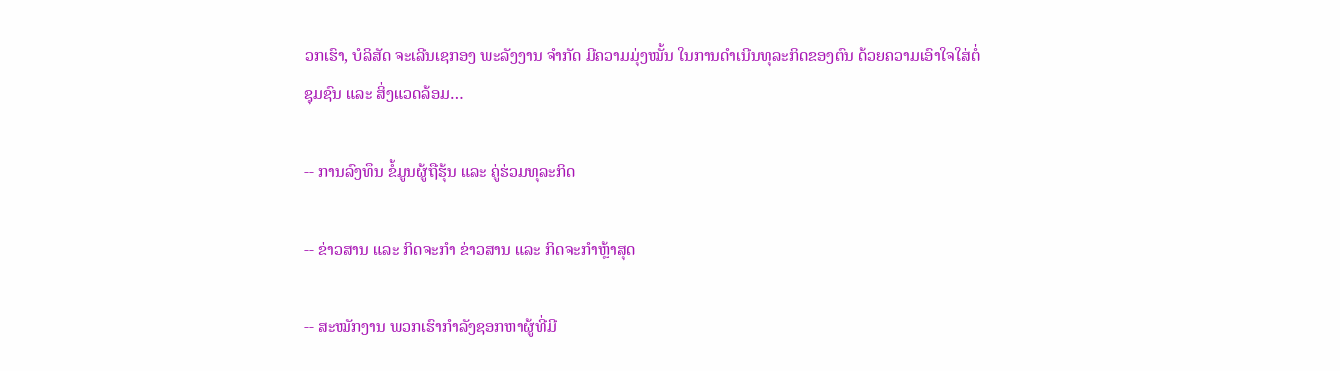ວກເຮົາ, ບໍລິສັດ ຈະເລີນເຊກອງ ພະລັງງານ ຈຳກັດ ມີຄວາມມຸ່ງໝັ້ນ ໃນການດຳເນີນທຸລະກິດຂອງຕົນ ດ້ວຍຄວາມເອົາໃຈໃສ່ຕໍ່ຊຸມຊົນ ແລະ ສິ່ງແວດລ້ອມ…

-- ການລົງທຶນ ຂໍ້ມູນຜູ້ຖືຮຸ້ນ ແລະ ຄູ່ຮ່ວມທຸລະກິດ

-- ຂ່າວສານ ແລະ ກິດຈະກຳ ຂ່າວສານ ແລະ ກິດຈະກຳຫຼ້າສຸດ

-- ສະໝັກງານ ພວກເຮົາກຳລັງຊອກຫາຜູ້ທີ່ມີ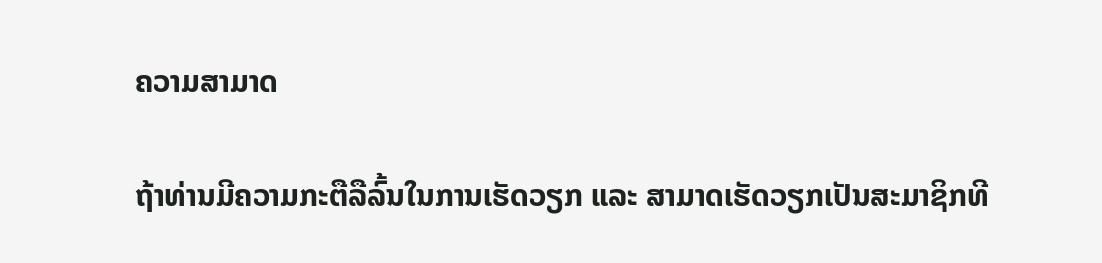ຄວາມສາມາດ

ຖ້າທ່ານມີຄວາມກະຕືລືລົ້ນໃນການເຮັດວຽກ ແລະ ສາມາດເຮັດວຽກເປັນສະມາຊິກທີ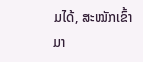ມໄດ້, ສະໝັກເຂົ້າມາ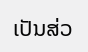ເປັນສ່ວ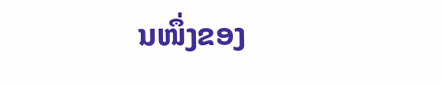ນໜຶ່ງຂອງ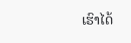ເຮົາໄດ້